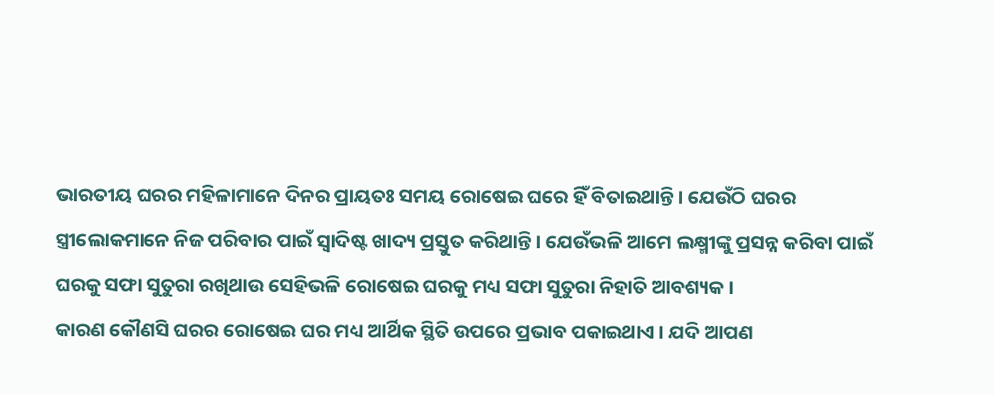ଭାରତୀୟ ଘରର ମହିଳାମାନେ ଦିନର ପ୍ରାୟତଃ ସମୟ ରୋଷେଇ ଘରେ ହିଁ ବିତାଇଥାନ୍ତି । ଯେଉଁଠି ଘରର ସ୍ତ୍ରୀଲୋକମାନେ ନିଜ ପରିବାର ପାଇଁ ସ୍ଵାଦିଷ୍ଟ ଖାଦ୍ୟ ପ୍ରସ୍ତୁତ କରିଥାନ୍ତି । ଯେଉଁଭଳି ଆମେ ଲକ୍ଷ୍ମୀଙ୍କୁ ପ୍ରସନ୍ନ କରିବା ପାଇଁ ଘରକୁ ସଫା ସୁତୁରା ରଖିଥାଉ ସେହିଭଳି ରୋଷେଇ ଘରକୁ ମଧ୍ୟ ସଫା ସୁତୁରା ନିହାତି ଆବଶ୍ୟକ ।
କାରଣ କୌଣସି ଘରର ରୋଷେଇ ଘର ମଧ୍ୟ ଆର୍ଥିକ ସ୍ଥିତି ଉପରେ ପ୍ରଭାବ ପକାଇଥାଏ । ଯଦି ଆପଣ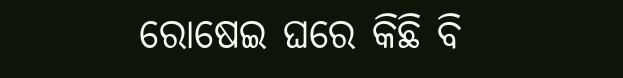ରୋଷେଇ ଘରେ କିଛି ବି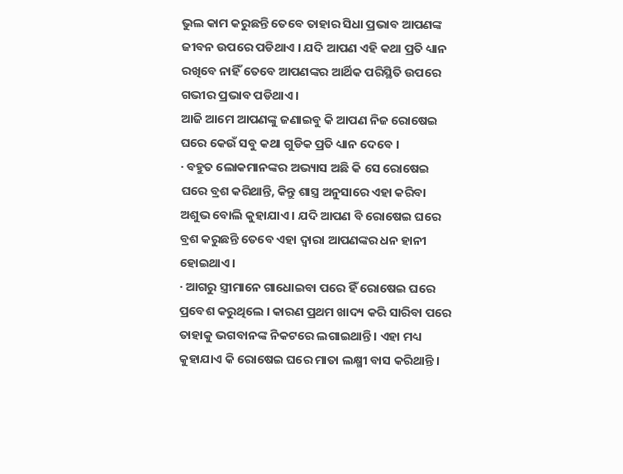ଭୁଲ କାମ କରୁଛନ୍ତି ତେବେ ତାହାର ସିଧା ପ୍ରଭାବ ଆପଣଙ୍କ ଜୀବନ ଉପରେ ପଡିଥାଏ । ଯଦି ଆପଣ ଏହି କଥା ପ୍ରତି ଧ୍ୟାନ ରଖିବେ ନାହିଁ ତେବେ ଆପଣଙ୍କର ଆର୍ଥିକ ପରିସ୍ଥିତି ଉପରେ ଗଭୀର ପ୍ରଭାବ ପଡିଥାଏ ।
ଆଜି ଆମେ ଆପଣଙ୍କୁ ଜଣାଇବୁ କି ଆପଣ ନିଜ ରୋଷେଇ ଘରେ କେଉଁ ସବୁ କଥା ଗୁଡିକ ପ୍ରତି ଧ୍ୟାନ ଦେବେ ।
· ବହୁତ ଲୋକମାନଙ୍କର ଅଭ୍ୟାସ ଅଛି କି ସେ ରୋଷେଇ ଘରେ ବ୍ରଶ କରିଥାନ୍ତି, କିନ୍ତୁ ଶାସ୍ତ୍ର ଅନୁସାରେ ଏହା କରିବା ଅଶୁଭ ବୋଲି କୁହାଯାଏ । ଯଦି ଆପଣ ବି ରୋଷେଇ ଘରେ ବ୍ରଶ କରୁଛନ୍ତି ତେବେ ଏହା ଦ୍ଵାରା ଆପଣଙ୍କର ଧନ ହାନୀ ହୋଇଥାଏ ।
· ଆଗରୁ ସ୍ତ୍ରୀମାନେ ଗାଧୋଇବା ପରେ ହିଁ ରୋଷେଇ ଘରେ ପ୍ରବେଶ କରୁଥିଲେ । କାରଣ ପ୍ରଥମ ଖାଦ୍ୟ କରି ସାରିବା ପରେ ତାହାକୁ ଭଗବାନଙ୍କ ନିକଟରେ ଲଗାଇଥାନ୍ତି । ଏହା ମଧ୍ୟ କୁହାଯାଏ କି ରୋଷେଇ ଘରେ ମାତା ଲକ୍ଷ୍ମୀ ବାସ କରିଥାନ୍ତି ।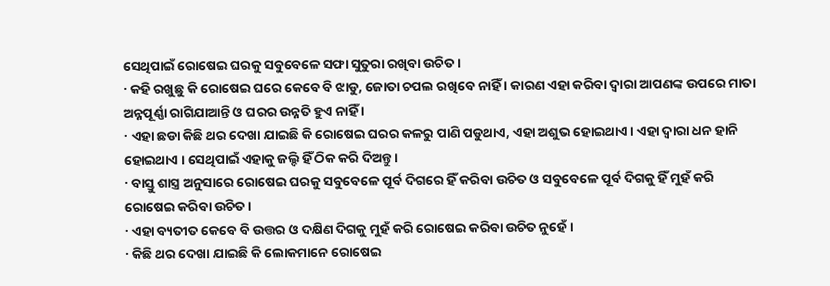ସେଥିପାଇଁ ରୋଷେଇ ଘରକୁ ସବୁବେଳେ ସଫା ସୁତୁରା ରଖିବା ଉଚିତ ।
· କହି ରଖୁଛୁ କି ରୋଷେଇ ଘରେ କେବେ ବି ଝାଡୁ, ଜୋତା ଚପଲ ରଖିବେ ନାହିଁ । କାରଣ ଏହା କରିବା ଦ୍ଵାରା ଆପଣଙ୍କ ଉପରେ ମାତା ଅନ୍ନପୂର୍ଣ୍ଣା ରାଗିଯାଆନ୍ତି ଓ ଘରର ଉନ୍ନତି ହୁଏ ନାହିଁ ।
· ଏହା ଛଡା କିଛି ଥର ଦେଖା ଯାଇଛି କି ରୋଷେଇ ଘରର କଳରୁ ପାଣି ପଡୁଥାଏ, ଏହା ଅଶୁଭ ହୋଇଥାଏ । ଏହା ଦ୍ଵାରା ଧନ ହାନି ହୋଇଥାଏ । ସେଥିପାଇଁ ଏହାକୁ ଜଲ୍ଦି ହିଁ ଠିକ କରି ଦିଅନ୍ତୁ ।
· ବାସ୍ତୁ ଶାସ୍ତ୍ର ଅନୁସାରେ ରୋଷେଇ ଘରକୁ ସବୁବେଳେ ପୂର୍ବ ଦିଗରେ ହିଁ କରିବା ଉଚିତ ଓ ସବୁବେଳେ ପୂର୍ବ ଦିଗକୁ ହିଁ ମୁହଁ କରି ରୋଷେଇ କରିବା ଉଚିତ ।
· ଏହା ବ୍ୟତୀତ କେବେ ବି ଉତ୍ତର ଓ ଦକ୍ଷିଣ ଦିଗକୁ ମୁହଁ କରି ରୋଷେଇ କରିବା ଉଚିତ ନୁହେଁ ।
· କିଛି ଥର ଦେଖା ଯାଇଛି କି ଲୋକମାନେ ରୋଷେଇ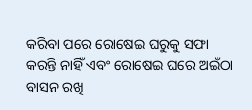କରିବା ପରେ ରୋଷେଇ ଘରୁକୁ ସଫା କରନ୍ତି ନାହିଁ ଏବଂ ରୋଷେଇ ଘରେ ଅଇଁଠା ବାସନ ରଖି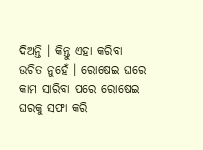ଦିଅନ୍ତି । କିନ୍ତୁ ଏହା କରିବା ଉଚିତ ନୁହେଁ । ରୋଷେଇ ଘରେ କାମ ସାରିବା ପରେ ରୋଷେଇ ଘରକୁ ସଫା କରି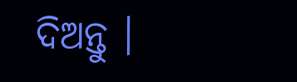ଦିଅନ୍ତୁ ।